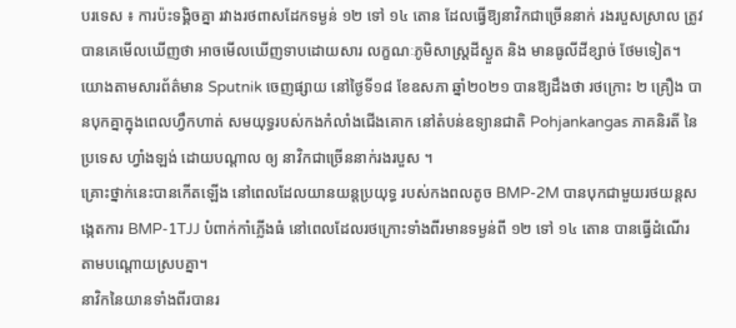បរទេស ៖ ការប៉ះទង្គិចគ្នា រវាងរថពាសដែកទម្ងន់ ១២ ទៅ ១៤ តោន ដែលធ្វើឱ្យនាវិកជាច្រើននាក់ រងរបួសស្រាល ត្រូវបានគេមើលឃើញថា អាចមើលឃើញទាបដោយសារ លក្ខណៈភូមិសាស្រ្តដីស្ងួត និង មានធូលីដីខ្សាច់ ថែមទៀត។
យោងតាមសារព័ត៌មាន Sputnik ចេញផ្សាយ នៅថ្ងៃទី១៨ ខែឧសភា ឆ្នាំ២០២១ បានឱ្យដឹងថា រថក្រោះ ២ គ្រឿង បានបុកគ្នាក្នុងពេលហ្វឹកហាត់ សមយុទ្ធរបស់កងកំលាំងជើងគោក នៅតំបន់ឧទ្យានជាតិ Pohjankangas ភាគនិរតី នៃប្រទេស ហ្វាំងឡង់ ដោយបណ្តាល ឲ្យ នាវិកជាច្រើននាក់រងរបួស ។
គ្រោះថ្នាក់នេះបានកើតឡើង នៅពេលដែលយានយន្តប្រយុទ្ធ របស់កងពលតូច BMP-2M បានបុកជាមួយរថយន្ដសង្កេតការ BMP-1TJJ បំពាក់កាំភ្លើងធំ នៅពេលដែលរថក្រោះទាំងពីរមានទម្ងន់ពី ១២ ទៅ ១៤ តោន បានធ្វើដំណើរ តាមបណ្តោយស្របគ្នា។
នាវិកនៃយានទាំងពីរបានរ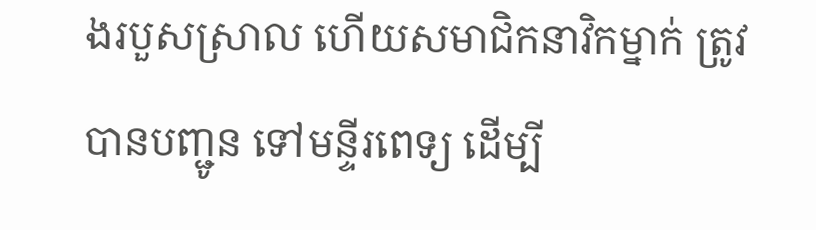ងរបួសស្រាល ហើយសមាជិកនាវិកម្នាក់ ត្រូវបានបញ្ជូន ទៅមន្ទីរពេទ្យ ដើម្បី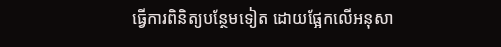ធ្វើការពិនិត្យបន្ថែមទៀត ដោយផ្អែកលើអនុសា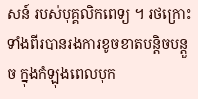សន៍ របស់បុគ្គលិកពេទ្យ ។ រថក្រោះទាំងពីរបានរងការខូចខាតបន្តិចបន្តួច ក្នុងកំឡុងពេលបុក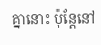គ្នានោះ ប៉ុន្តែនៅ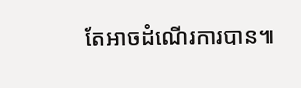តែអាចដំណើរការបាន៕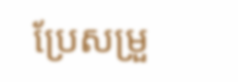ប្រែសម្រួ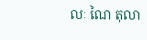លៈ ណៃ តុលា